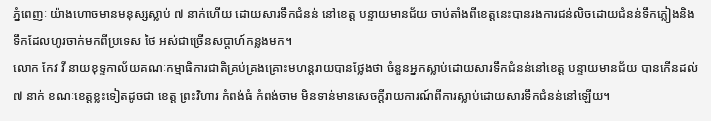ភ្នំពេញៈ យ៉ាងហោចមានមនុស្សស្លាប់ ៧ នាក់ហើយ ដោយសារទឹកជំនន់ នៅខេត្ត បន្ទាយមានជ័យ ចាប់តាំងពីខេត្តនេះបានរងការជន់លិចដោយជំនន់ទឹកភ្លៀងនិង ទឹកដែលហូរចាក់មកពីប្រទេស ថៃ អស់ជាច្រើនសប្តាហ៍កន្លងមក។
លោក កែវ វី នាយខុទ្ទកាល័យគណៈកម្មាធិការជាតិគ្រប់គ្រងគ្រោះមហន្តរាយបានថ្លែងថា ចំនួនអ្នកស្លាប់ដោយសារទឹកជំនន់នៅខេត្ត បន្ទាយមានជ័យ បានកើនដល់ ៧ នាក់ ខណៈខេត្តខ្លះទៀតដូចជា ខេត្ត ព្រះវិហារ កំពង់ធំ កំពង់ចាម មិនទាន់មានសេចក្តីរាយការណ៍ពីការស្លាប់ដោយសារទឹកជំនន់នៅឡើយ។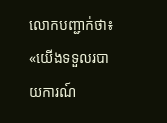លោកបញ្ជាក់ថា៖ «យើងទទួលរបាយការណ៍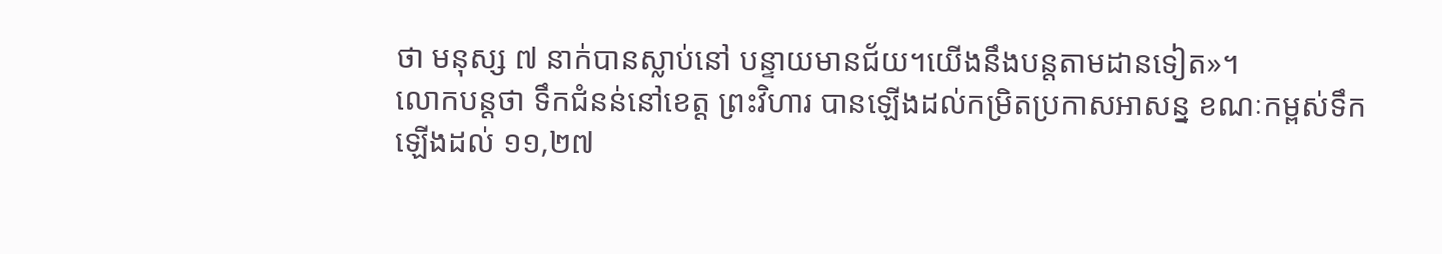ថា មនុស្ស ៧ នាក់បានស្លាប់នៅ បន្ទាយមានជ័យ។យើងនឹងបន្តតាមដានទៀត»។
លោកបន្តថា ទឹកជំនន់នៅខេត្ត ព្រះវិហារ បានឡើងដល់កម្រិតប្រកាសអាសន្ន ខណៈកម្ពស់ទឹកឡើងដល់ ១១,២៧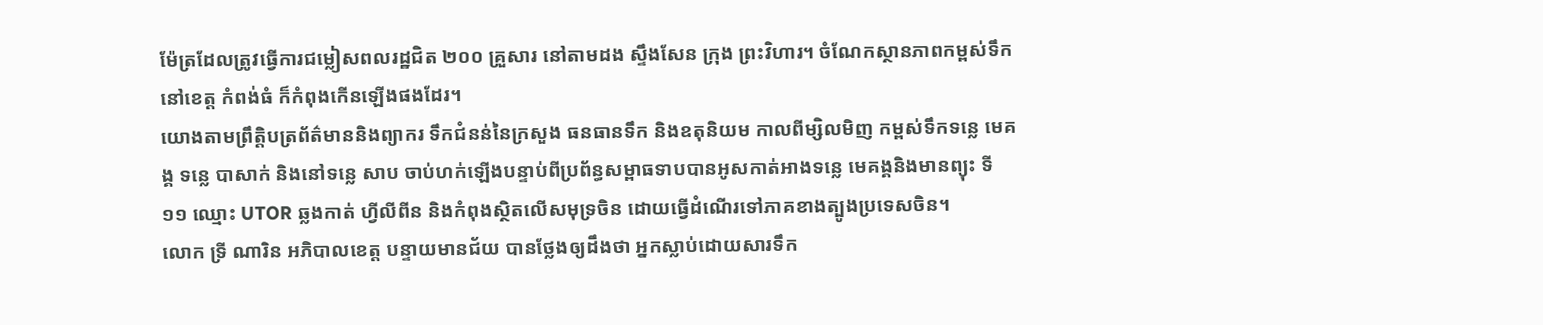ម៉ែត្រដែលត្រូវធ្វើការជម្លៀសពលរដ្ឋជិត ២០០ គ្រួសារ នៅតាមដង ស្ទឹងសែន ក្រុង ព្រះវិហារ។ ចំណែកស្ថានភាពកម្ពស់ទឹកនៅខេត្ត កំពង់ធំ ក៏កំពុងកើនឡើងផងដែរ។
យោងតាមព្រឹត្តិបត្រព័ត៌មាននិងព្យាករ ទឹកជំនន់នៃក្រសួង ធនធានទឹក និងឧតុនិយម កាលពីម្សិលមិញ កម្ពស់ទឹកទន្លេ មេគង្គ ទន្លេ បាសាក់ និងនៅទន្លេ សាប ចាប់ហក់ឡើងបន្ទាប់ពីប្រព័ន្ធសម្ពាធទាបបានអូសកាត់អាងទន្លេ មេគង្គនិងមានព្យុះ ទី១១ ឈ្មោះ UTOR ឆ្លងកាត់ ហ្វីលីពីន និងកំពុងស្ថិតលើសមុទ្រចិន ដោយធ្វើដំណើរទៅភាគខាងត្បូងប្រទេសចិន។
លោក ទ្រី ណារិន អភិបាលខេត្ត បន្ទាយមានជ័យ បានថ្លែងឲ្យដឹងថា អ្នកស្លាប់ដោយសារទឹក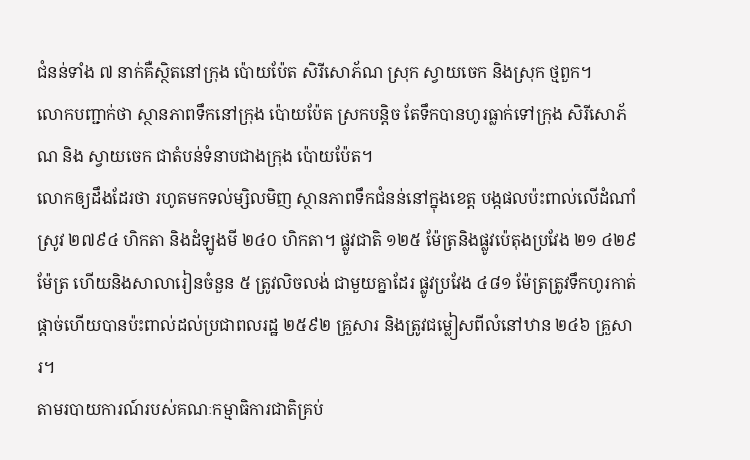ជំនន់ទាំង ៧ នាក់គឺស្ថិតនៅក្រុង ប៉ោយប៉ែត សិរីសោភ័ណ ស្រុក ស្វាយចេក និងស្រុក ថ្មពួក។
លោកបញ្ជាក់ថា ស្ថានភាពទឹកនៅក្រុង ប៉ោយប៉ែត ស្រកបន្តិច តែទឹកបានហូរធ្លាក់ទៅក្រុង សិរីសោភ័ណ និង ស្វាយចេក ជាតំបន់ទំនាបជាងក្រុង ប៉ោយប៉ែត។
លោកឲ្យដឹងដែរថា រហូតមកទល់ម្សិលមិញ ស្ថានភាពទឹកជំនន់នៅក្នុងខេត្ត បង្កផលប៉ះពាល់លើដំណាំស្រូវ ២៧៩៤ ហិកតា និងដំឡូងមី ២៤០ ហិកតា។ ផ្លូវជាតិ ១២៥ ម៉ែត្រនិងផ្លូវប៉េតុងប្រវែង ២១ ៤២៩ ម៉ែត្រ ហើយនិងសាលារៀនចំនួន ៥ ត្រូវលិចលង់ ជាមួយគ្នាដែរ ផ្លូវប្រវែង ៤៨១ ម៉ែត្រត្រូវទឹកហូរកាត់ផ្តាច់ហើយបានប៉ះពាល់ដល់ប្រជាពលរដ្ឋ ២៥៩២ គ្រួសារ និងត្រូវជម្លៀសពីលំនៅឋាន ២៤៦ គ្រួសារ។
តាមរបាយការណ៍របស់គណៈកម្មាធិការជាតិគ្រប់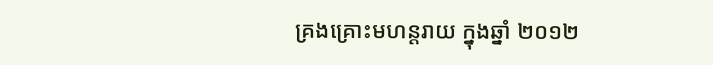គ្រងគ្រោះមហន្តរាយ ក្នុងឆ្នាំ ២០១២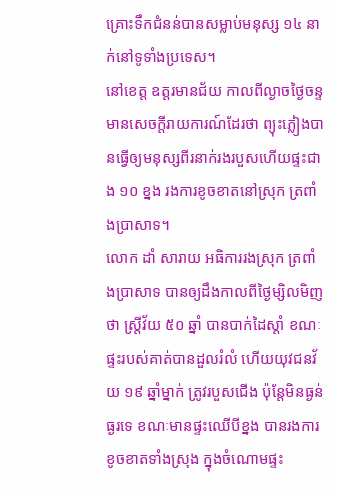គ្រោះទឹកជំនន់បានសម្លាប់មនុស្ស ១៤ នាក់នៅទូទាំងប្រទេស។
នៅខេត្ត ឧត្តរមានជ័យ កាលពីល្ងាចថ្ងៃចន្ទ មានសេចក្តីរាយការណ៍ដែរថា ព្យុះភ្លៀងបានធ្វើឲ្យមនុស្សពីរនាក់រងរបួសហើយផ្ទះជាង ១០ ខ្នង រងការខូចខាតនៅស្រុក ត្រពាំងប្រាសាទ។
លោក ដាំ សារាយ អធិការរងស្រុក ត្រពាំងប្រាសាទ បានឲ្យដឹងកាលពីថ្ងៃម្សិលមិញថា ស្រ្តីវ័យ ៥០ ឆ្នាំ បានបាក់ដៃស្តាំ ខណៈផ្ទះរបស់គាត់បានដួលរំលំ ហើយយុវជនវ័យ ១៩ ឆ្នាំម្នាក់ ត្រូវរបួសជើង ប៉ុន្តែមិនធ្ងន់ធ្ងរទេ ខណៈមានផ្ទះឈើបីខ្នង បានរងការខូចខាតទាំងស្រុង ក្នុងចំណោមផ្ទះ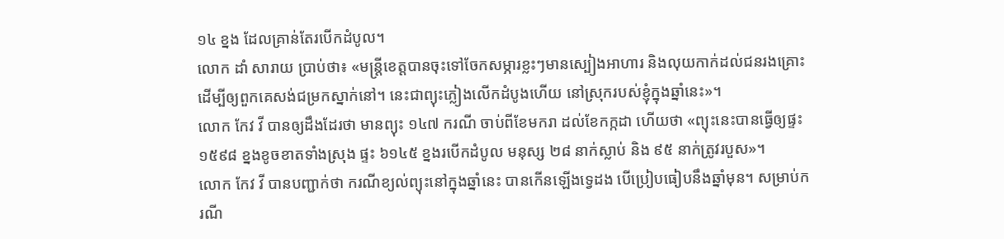១៤ ខ្នង ដែលគ្រាន់តែរបើកដំបូល។
លោក ដាំ សារាយ ប្រាប់ថា៖ «មន្រ្តីខេត្តបានចុះទៅចែកសម្ភារខ្លះៗមានស្បៀងអាហារ និងលុយកាក់ដល់ជនរងគ្រោះ ដើម្បីឲ្យពួកគេសង់ជម្រកស្នាក់នៅ។ នេះជាព្យុះភ្លៀងលើកដំបូងហើយ នៅស្រុករបស់ខ្ញុំក្នុងឆ្នាំនេះ»។
លោក កែវ វី បានឲ្យដឹងដែរថា មានព្យុះ ១៤៧ ករណី ចាប់ពីខែមករា ដល់ខែកក្កដា ហើយថា «ព្យុះនេះបានធ្វើឲ្យផ្ទះ ១៥៩៨ ខ្នងខូចខាតទាំងស្រុង ផ្ទះ ៦១៤៥ ខ្នងរបើកដំបូល មនុស្ស ២៨ នាក់ស្លាប់ និង ៩៥ នាក់ត្រូវរបួស»។
លោក កែវ វី បានបញ្ជាក់ថា ករណីខ្យល់ព្យុះនៅក្នុងឆ្នាំនេះ បានកើនឡើងទ្វេដង បើប្រៀបធៀបនឹងឆ្នាំមុន។ សម្រាប់ករណី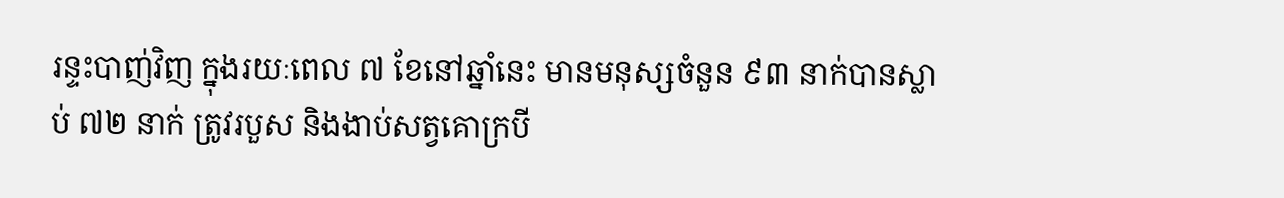រន្ទះបាញ់វិញ ក្នុងរយៈពេល ៧ ខែនៅឆ្នាំនេះ មានមនុស្សចំនួន ៩៣ នាក់បានស្លាប់ ៧២ នាក់ ត្រូវរបួស និងងាប់សត្វគោក្របី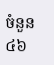ចំនួន ៤៦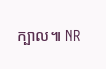ក្បាល៕ NR